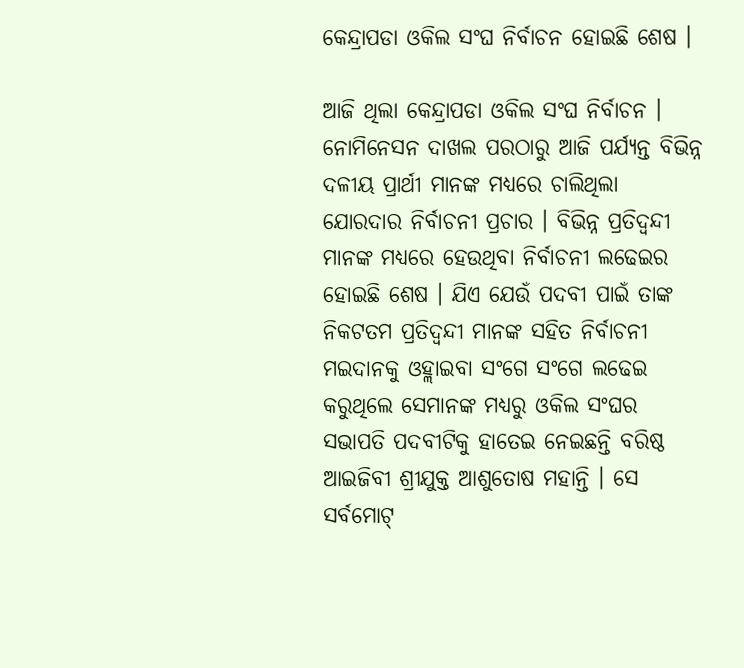କେନ୍ଦ୍ରାପଡା ଓକିଲ ସଂଘ ନିର୍ବାଚନ ହୋଇଛି ଶେଷ ।

ଆଜି ଥିଲା କେନ୍ଦ୍ରାପଡା ଓକିଲ ସଂଘ ନିର୍ବାଚନ । ନୋମିନେସନ ଦାଖଲ ପରଠାରୁ ଆଜି ପର୍ଯ୍ୟନ୍ତ ବିଭିନ୍ନ ଦଳୀୟ ପ୍ରାର୍ଥୀ ମାନଙ୍କ ମଧ୍ୟରେ ଚାଲିଥିଲା ଯୋରଦାର ନିର୍ବାଚନୀ ପ୍ରଚାର । ବିଭିନ୍ନ ପ୍ରତିଦ୍ୱନ୍ଦୀ ମାନଙ୍କ ମଧ୍ୟରେ ହେଉଥିବା ନିର୍ବାଚନୀ ଲଢେଇର ହୋଇଛି ଶେଷ । ଯିଏ ଯେଉଁ ପଦବୀ ପାଇଁ ତାଙ୍କ ନିକଟତମ ପ୍ରତିଦ୍ୱନ୍ଦୀ ମାନଙ୍କ ସହିତ ନିର୍ବାଚନୀ ମଇଦାନକୁ ଓହ୍ଲାଇବା ସଂଗେ ସଂଗେ ଲଢେଇ କରୁଥିଲେ ସେମାନଙ୍କ ମଧ୍ୟରୁ ଓକିଲ ସଂଘର ସଭାପତି ପଦବୀଟିକୁ ହାତେଇ ନେଇଛନ୍ତି ବରିଷ୍ଠ ଆଇଜିବୀ ଶ୍ରୀଯୁକ୍ତ ଆଶୁତୋଷ ମହାନ୍ତି । ସେ ସର୍ବମୋଟ୍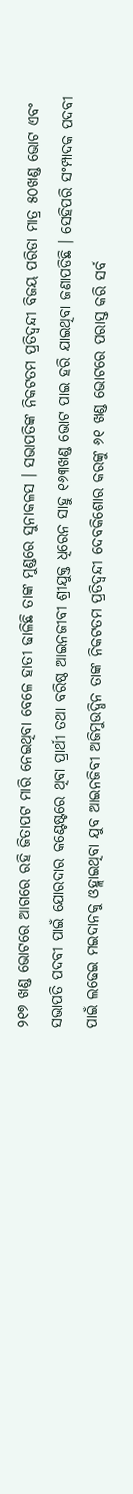୨୧୭ ଖଣ୍ଡ ଭୋଟରେ ଆଗରେ ରହି ଜିତାପଟ ମାରି ନେଇଥିବା ବେଳେ ହାତୀ ଢାଳିଛି ତାଙ୍କ ମୁଣ୍ଡରେ ସୁନାକଳସ । ସଭାପତିଙ୍କ ନିକଟତମ ପ୍ରତିଦ୍ୱନ୍ଦୀ ବିଜୟ ପରିଡା ମାତ୍ର ୫୦ଖଣ୍ଡ ଭୋଟ ଏବଂ ସଭାପତି ପଦବୀ ପାଇଁ ଯୋରଦାର କଣ୍ଟେଷ୍ଟରେ ଥିବା ପ୍ରାର୍ଥୀ ତଥା ବରିଷ୍ଠ ଆଇନଜୀବୀ ଶ୍ରୀଯୁକ୍ତ ଧିରେନ ସାହୁ ୧୬୩ଖଣ୍ଡ ଭୋଟ ପାଇ ହରି ଯାଇଥିବା ଜଣାପଡିଛି । ସେହିପରି ସଂମ୍ପାଦକ ପଦବୀ ପାଇଁ ଲଢେଇ ମଇଦାନକୁ ଓହ୍ଲାଇଥିବା ଯୁବ ଆଇନଜିବୀ ଅଜିମୁଉଦ୍ଧିନ ତାଙ୍କ ନିକଟତମ ପ୍ରତିଦ୍ୱନ୍ଦୀ ଦେବକିଶୋର କରଙ୍କୁ ୬୧ ଖଣ୍ଡ ଭୋଟରେ ପରାସ୍ତ କରି ସର୍ବ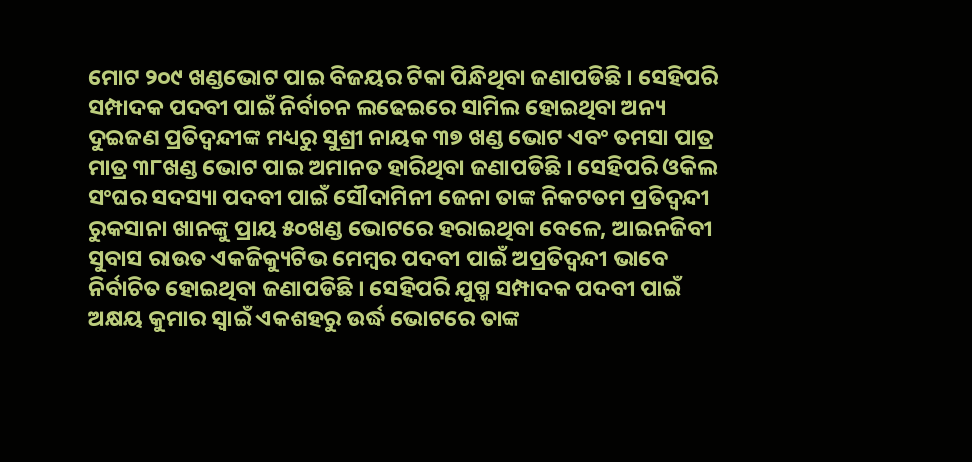ମୋଟ ୨୦୯ ଖଣ୍ଡଭୋଟ ପାଇ ବିଜୟର ଟିକା ପିନ୍ଧିଥିବା ଜଣାପଡିଛି । ସେହିପରି ସମ୍ପାଦକ ପଦବୀ ପାଇଁ ନିର୍ବାଚନ ଲଢେଇରେ ସାମିଲ ହୋଇଥିବା ଅନ୍ୟ ଦୁଇଜଣ ପ୍ରତିଦ୍ୱନ୍ଦୀଙ୍କ ମଧ୍ୟରୁ ସୁଶ୍ରୀ ନାୟକ ୩୭ ଖଣ୍ଡ ଭୋଟ ଏବଂ ତମସା ପାତ୍ର ମାତ୍ର ୩୮ଖଣ୍ଡ ଭୋଟ ପାଇ ଅମାନତ ହାରିଥିବା ଜଣାପଡିଛି । ସେହିପରି ଓକିଲ ସଂଘର ସଦସ୍ୟା ପଦବୀ ପାଇଁ ସୌଦାମିନୀ ଜେନା ତାଙ୍କ ନିକଟତମ ପ୍ରତିଦ୍ୱନ୍ଦୀ ରୁକସାନା ଖାନଙ୍କୁ ପ୍ରାୟ ୫୦ଖଣ୍ଡ ଭୋଟରେ ହରାଇଥିବା ବେଳେ, ଆଇନଜିବୀ ସୁବାସ ରାଉତ ଏକଜିକ୍ୟୁଟିଭ ମେମ୍ବର ପଦବୀ ପାଇଁ ଅପ୍ରତିଦ୍ବନ୍ଦୀ ଭାବେ ନିର୍ବାଚିତ ହୋଇଥିବା ଜଣାପଡିଛି । ସେହିପରି ଯୁଗ୍ମ ସମ୍ପାଦକ ପଦବୀ ପାଇଁ ଅକ୍ଷୟ କୁମାର ସ୍ୱାଇଁ ଏକଶହରୁ ଉର୍ଦ୍ଧ ଭୋଟରେ ତାଙ୍କ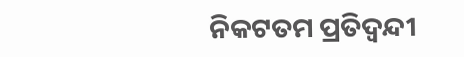ନିକଟତମ ପ୍ରତିଦ୍ୱନ୍ଦୀ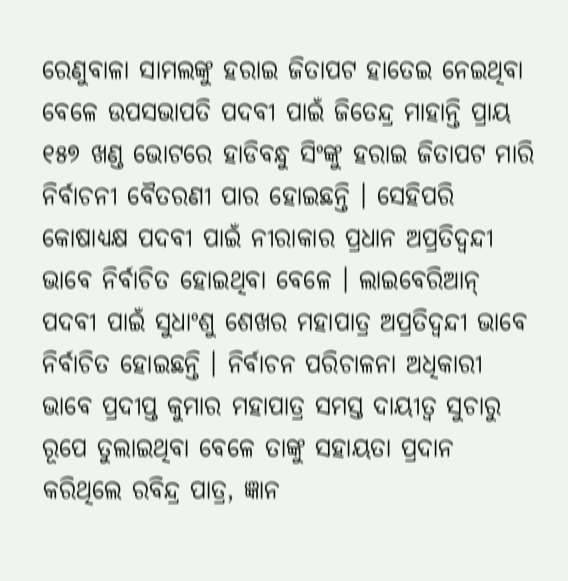ରେଣୁବାଳା ସାମଲଙ୍କୁ ହରାଇ ଜିତାପଟ ହାତେଇ ନେଇଥିବା ବେଳେ ଉପସଭାପତି ପଦବୀ ପାଇଁ ଜିତେନ୍ଦ୍ର ମାହାନ୍ତି ପ୍ରାୟ ୧୫୭ ଖଣ୍ଡ ଭୋଟରେ ହାଡିବନ୍ଧୁ ସିଂଙ୍କୁ ହରାଇ ଜିତାପଟ ମାରି ନିର୍ବାଚନୀ ବୈତରଣୀ ପାର ହୋଇଛନ୍ତି । ସେହିପରି କୋଷାଧ୍ୟକ୍ଷ ପଦବୀ ପାଇଁ ନୀରାକାର ପ୍ରଧାନ ଅପ୍ରତିଦ୍ବନ୍ଦୀ ଭାବେ ନିର୍ବାଚିତ ହୋଇଥିବା ବେଳେ । ଲାଇବେରିଆନ୍ ପଦବୀ ପାଇଁ ସୁଧାଂଶୁ ଶେଖର ମହାପାତ୍ର ଅପ୍ରତିଦ୍ବନ୍ଦୀ ଭାବେ ନିର୍ବାଚିତ ହୋଇଛନ୍ତି । ନିର୍ବାଚନ ପରିଚାଳନା ଅଧିକାରୀ ଭାବେ ପ୍ରଦୀପ୍ତ କୁମାର ମହାପାତ୍ର ସମସ୍ତ ଦାୟୀତ୍ୱ ସୁଚାରୁ ରୂପେ ତୁଲାଇଥିବା ବେଳେ ତାଙ୍କୁ ସହାୟତା ପ୍ରଦାନ କରିଥିଲେ ରବିନ୍ଦ୍ର ପାତ୍ର, ଜ୍ଞାନ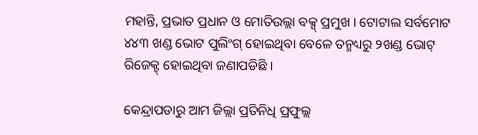ମହାନ୍ତି, ପ୍ରଭାତ ପ୍ରଧାନ ଓ ମୋତିଉଲ୍ଲା ବକ୍ସ୍ ପ୍ରମୁଖ । ଟୋଟାଲ ସର୍ବମୋଟ ୪୪୩ ଖଣ୍ଡ ଭୋଟ ପୁଲିଂଗ୍ ହୋଇଥିବା ବେଳେ ତନ୍ମଧ୍ୟରୁ ୨ଖଣ୍ଡ ଭୋଟ୍ ରିଜେକ୍ଟ୍ ହୋଇଥିବା ଜଣାପଡିଛି ।

କେନ୍ଦ୍ରାପଡାରୁ ଆମ ଜିଲ୍ଲା ପ୍ରତିନିଧି ପ୍ରଫୁଲ୍ଲ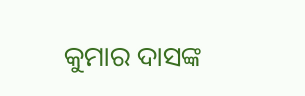କୁମାର ଦାସଙ୍କ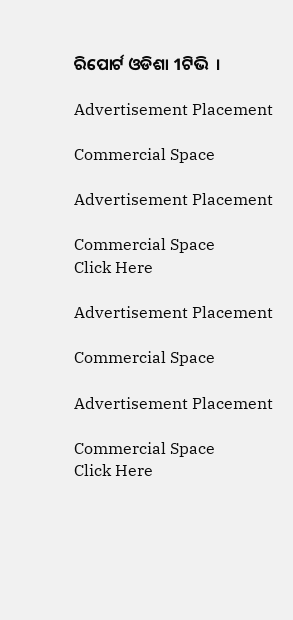ରିପୋର୍ଟ ଓଡିଶା 1ଟିଭି  ।

Advertisement Placement

Commercial Space

Advertisement Placement

Commercial Space
Click Here

Advertisement Placement

Commercial Space

Advertisement Placement

Commercial Space
Click Here